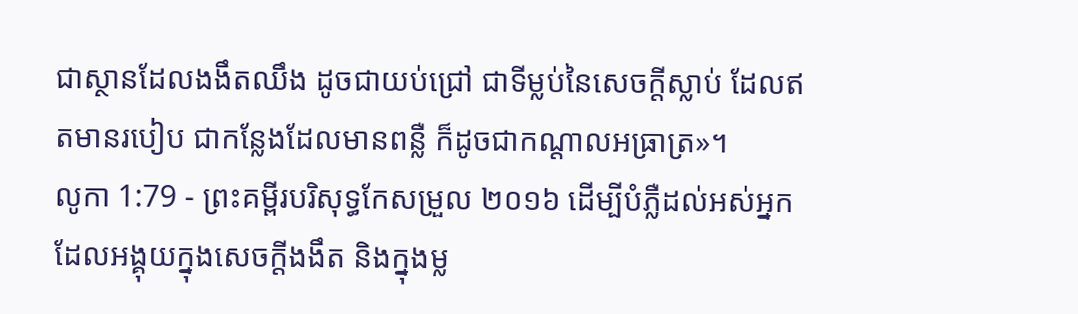ជាស្ថានដែលងងឹតឈឹង ដូចជាយប់ជ្រៅ ជាទីម្លប់នៃសេចក្ដីស្លាប់ ដែលឥតមានរបៀប ជាកន្លែងដែលមានពន្លឺ ក៏ដូចជាកណ្ដាលអធ្រាត្រ»។
លូកា 1:79 - ព្រះគម្ពីរបរិសុទ្ធកែសម្រួល ២០១៦ ដើម្បីបំភ្លឺដល់អស់អ្នកដែលអង្គុយក្នុងសេចក្តីងងឹត និងក្នុងម្ល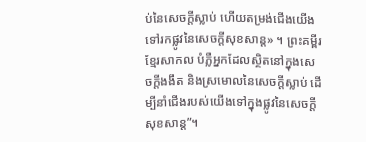ប់នៃសេចក្តីស្លាប់ ហើយតម្រង់ជើងយើងទៅរកផ្លូវនៃសេចក្ដីសុខសាន្ត» ។ ព្រះគម្ពីរខ្មែរសាកល បំភ្លឺអ្នកដែលស្ថិតនៅក្នុងសេចក្ដីងងឹត និងស្រមោលនៃសេចក្ដីស្លាប់ ដើម្បីនាំជើងរបស់យើងទៅក្នុងផ្លូវនៃសេចក្ដីសុខសាន្ត”។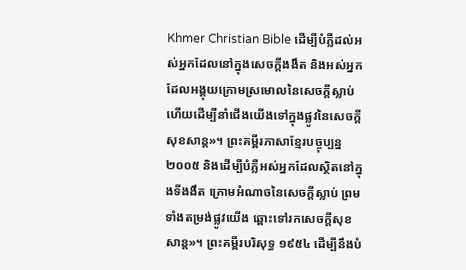Khmer Christian Bible ដើម្បីបំភ្លឺដល់អស់អ្នកដែលនៅក្នុងសេចក្ដីងងឹត និងអស់អ្នកដែលអង្គុយក្រោមស្រមោលនៃសេចក្ដីស្លាប់ ហើយដើម្បីនាំជើងយើងទៅក្នុងផ្លូវនៃសេចក្ដីសុខសាន្ដ»។ ព្រះគម្ពីរភាសាខ្មែរបច្ចុប្បន្ន ២០០៥ និងដើម្បីបំភ្លឺអស់អ្នកដែលស្ថិតនៅក្នុងទីងងឹត ក្រោមអំណាចនៃសេចក្ដីស្លាប់ ព្រមទាំងតម្រង់ផ្លូវយើង ឆ្ពោះទៅរកសេចក្ដីសុខសាន្ត»។ ព្រះគម្ពីរបរិសុទ្ធ ១៩៥៤ ដើម្បីនឹងបំ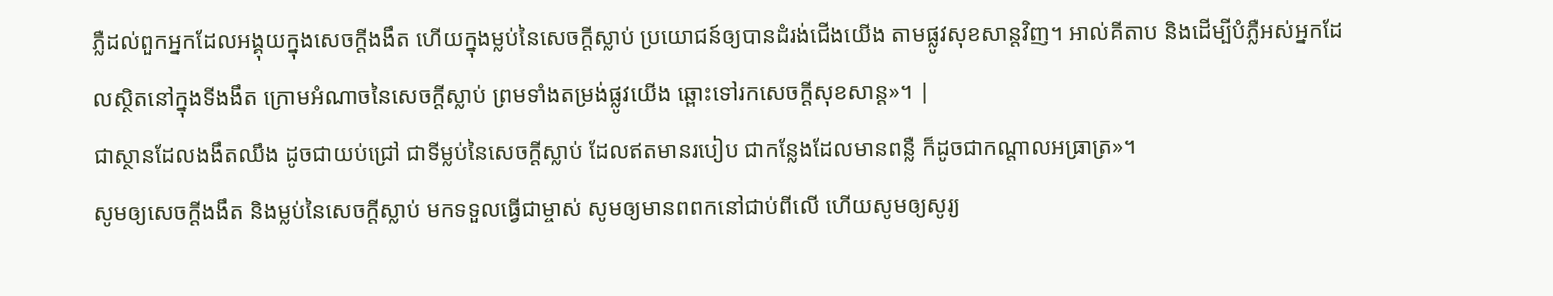ភ្លឺដល់ពួកអ្នកដែលអង្គុយក្នុងសេចក្ដីងងឹត ហើយក្នុងម្លប់នៃសេចក្ដីស្លាប់ ប្រយោជន៍ឲ្យបានដំរង់ជើងយើង តាមផ្លូវសុខសាន្តវិញ។ អាល់គីតាប និងដើម្បីបំភ្លឺអស់អ្នកដែលស្ថិតនៅក្នុងទីងងឹត ក្រោមអំណាចនៃសេចក្ដីស្លាប់ ព្រមទាំងតម្រង់ផ្លូវយើង ឆ្ពោះទៅរកសេចក្ដីសុខសាន្ដ»។ |
ជាស្ថានដែលងងឹតឈឹង ដូចជាយប់ជ្រៅ ជាទីម្លប់នៃសេចក្ដីស្លាប់ ដែលឥតមានរបៀប ជាកន្លែងដែលមានពន្លឺ ក៏ដូចជាកណ្ដាលអធ្រាត្រ»។
សូមឲ្យសេចក្ដីងងឹត និងម្លប់នៃសេចក្ដីស្លាប់ មកទទួលធ្វើជាម្ចាស់ សូមឲ្យមានពពកនៅជាប់ពីលើ ហើយសូមឲ្យសូរ្យ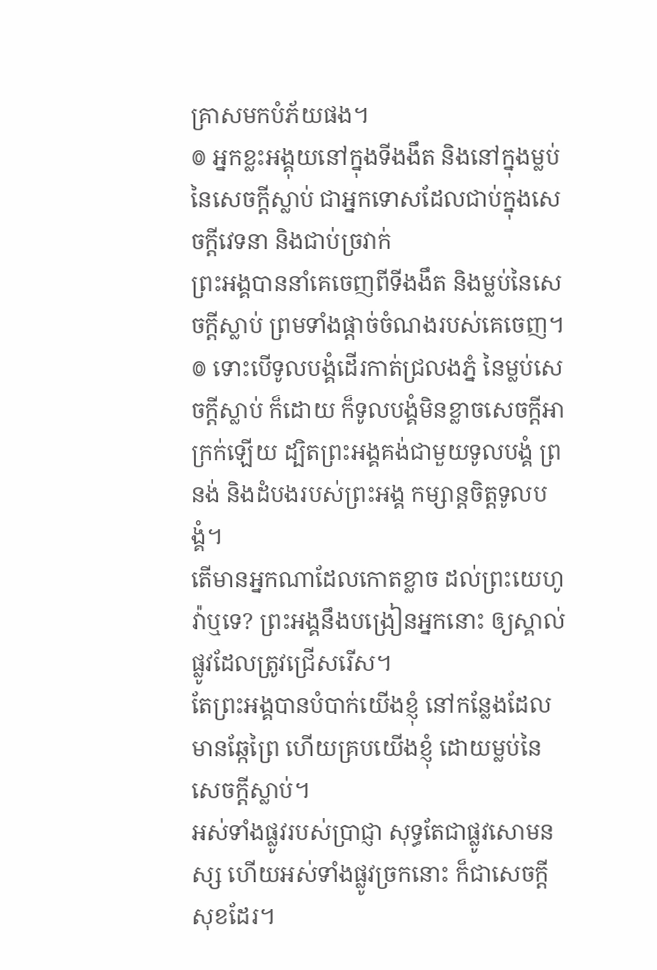គ្រាសមកបំភ័យផង។
៙ អ្នកខ្លះអង្គុយនៅក្នុងទីងងឹត និងនៅក្នុងម្លប់នៃសេចក្ដីស្លាប់ ជាអ្នកទោសដែលជាប់ក្នុងសេចក្ដីវេទនា និងជាប់ច្រវាក់
ព្រះអង្គបាននាំគេចេញពីទីងងឹត និងម្លប់នៃសេចក្ដីស្លាប់ ព្រមទាំងផ្ដាច់ចំណងរបស់គេចេញ។
៙ ទោះបើទូលបង្គំដើរកាត់ជ្រលងភ្នំ នៃម្លប់សេចក្ដីស្លាប់ ក៏ដោយ ក៏ទូលបង្គំមិនខ្លាចសេចក្ដីអាក្រក់ឡើយ ដ្បិតព្រះអង្គគង់ជាមួយទូលបង្គំ ព្រនង់ និងដំបងរបស់ព្រះអង្គ កម្សាន្តចិត្តទូលបង្គំ។
តើមានអ្នកណាដែលកោតខ្លាច ដល់ព្រះយេហូវ៉ាឬទេ? ព្រះអង្គនឹងបង្រៀនអ្នកនោះ ឲ្យស្គាល់ផ្លូវដែលត្រូវជ្រើសរើស។
តែព្រះអង្គបានបំបាក់យើងខ្ញុំ នៅកន្លែងដែលមានឆ្កែព្រៃ ហើយគ្របយើងខ្ញុំ ដោយម្លប់នៃសេចក្ដីស្លាប់។
អស់ទាំងផ្លូវរបស់ប្រាជ្ញា សុទ្ធតែជាផ្លូវសោមនស្ស ហើយអស់ទាំងផ្លូវច្រកនោះ ក៏ជាសេចក្ដីសុខដែរ។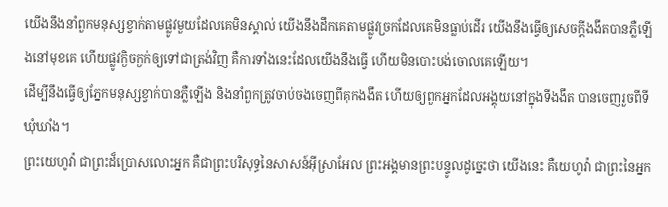យើងនឹងនាំពួកមនុស្សខ្វាក់តាមផ្លូវមួយដែលគេមិនស្គាល់ យើងនឹងដឹកគេតាមផ្លូវច្រកដែលគេមិនធ្លាប់ដើរ យើងនឹងធ្វើឲ្យសេចក្ដីងងឹតបានភ្លឺឡើងនៅមុខគេ ហើយផ្លូវក្ងិចក្ងក់ឲ្យទៅជាត្រង់វិញ គឺការទាំងនេះដែលយើងនឹងធ្វើ ហើយមិនបោះបង់ចោលគេឡើយ។
ដើម្បីនឹងធ្វើឲ្យភ្នែកមនុស្សខ្វាក់បានភ្លឺឡើង និងនាំពួកត្រូវចាប់ចងចេញពីគុកងងឹត ហើយឲ្យពួកអ្នកដែលអង្គុយនៅក្នុងទីងងឹត បានចេញរួចពីទីឃុំឃាំង។
ព្រះយេហូវ៉ា ជាព្រះដ៏ប្រោសលោះអ្នក គឺជាព្រះបរិសុទ្ធនៃសាសន៍អ៊ីស្រាអែល ព្រះអង្គមានព្រះបន្ទូលដូច្នេះថា យើងនេះ គឺយេហូវ៉ា ជាព្រះនៃអ្នក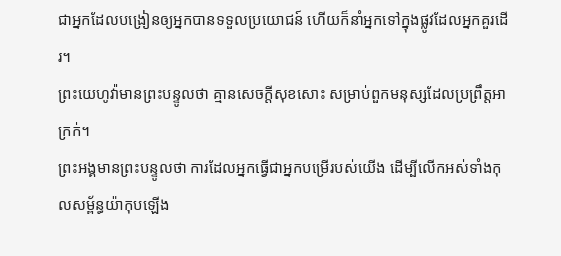ជាអ្នកដែលបង្រៀនឲ្យអ្នកបានទទួលប្រយោជន៍ ហើយក៏នាំអ្នកទៅក្នុងផ្លូវដែលអ្នកគួរដើរ។
ព្រះយេហូវ៉ាមានព្រះបន្ទូលថា គ្មានសេចក្ដីសុខសោះ សម្រាប់ពួកមនុស្សដែលប្រព្រឹត្តអាក្រក់។
ព្រះអង្គមានព្រះបន្ទូលថា ការដែលអ្នកធ្វើជាអ្នកបម្រើរបស់យើង ដើម្បីលើកអស់ទាំងកុលសម្ព័ន្ធយ៉ាកុបឡើង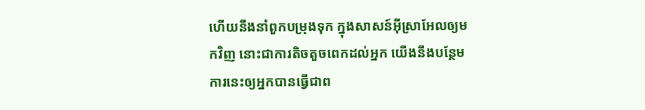ហើយនឹងនាំពួកបម្រុងទុក ក្នុងសាសន៍អ៊ីស្រាអែលឲ្យមកវិញ នោះជាការតិចតួចពេកដល់អ្នក យើងនឹងបន្ថែមការនេះឲ្យអ្នកបានធ្វើជាព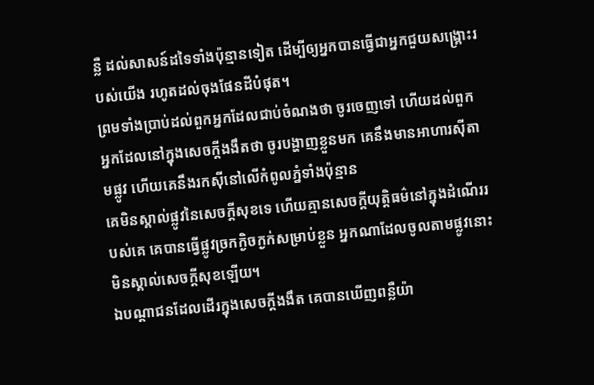ន្លឺ ដល់សាសន៍ដទៃទាំងប៉ុន្មានទៀត ដើម្បីឲ្យអ្នកបានធ្វើជាអ្នកជួយសង្គ្រោះរបស់យើង រហូតដល់ចុងផែនដីបំផុត។
ព្រមទាំងប្រាប់ដល់ពួកអ្នកដែលជាប់ចំណងថា ចូរចេញទៅ ហើយដល់ពួកអ្នកដែលនៅក្នុងសេចក្ដីងងឹតថា ចូរបង្ហាញខ្លួនមក គេនឹងមានអាហារស៊ីតាមផ្លូវ ហើយគេនឹងរកស៊ីនៅលើកំពូលភ្នំទាំងប៉ុន្មាន
គេមិនស្គាល់ផ្លូវនៃសេចក្ដីសុខទេ ហើយគ្មានសេចក្ដីយុត្តិធម៌នៅក្នុងដំណើររបស់គេ គេបានធ្វើផ្លូវច្រកក្ងិចក្ងក់សម្រាប់ខ្លួន អ្នកណាដែលចូលតាមផ្លូវនោះ មិនស្គាល់សេចក្ដីសុខឡើយ។
ឯបណ្ដាជនដែលដើរក្នុងសេចក្ដីងងឹត គេបានឃើញពន្លឺយ៉ា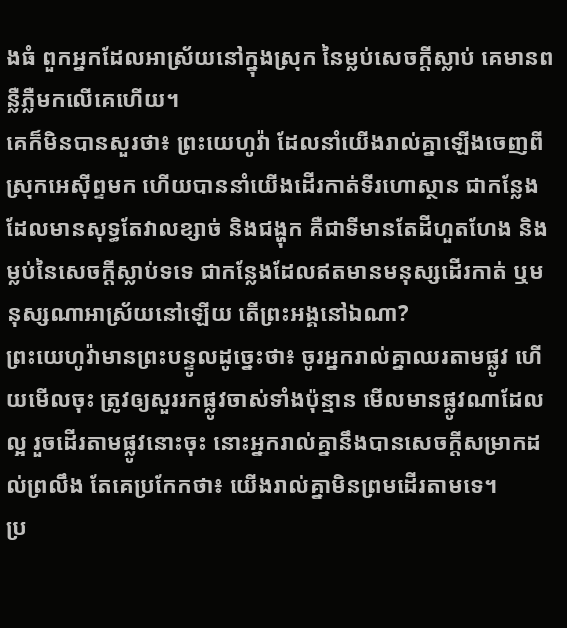ងធំ ពួកអ្នកដែលអាស្រ័យនៅក្នុងស្រុក នៃម្លប់សេចក្ដីស្លាប់ គេមានពន្លឺភ្លឺមកលើគេហើយ។
គេក៏មិនបានសួរថា៖ ព្រះយេហូវ៉ា ដែលនាំយើងរាល់គ្នាឡើងចេញពីស្រុកអេស៊ីព្ទមក ហើយបាននាំយើងដើរកាត់ទីរហោស្ថាន ជាកន្លែងដែលមានសុទ្ធតែវាលខ្សាច់ និងជង្ហុក គឺជាទីមានតែដីហួតហែង និងម្លប់នៃសេចក្ដីស្លាប់ទទេ ជាកន្លែងដែលឥតមានមនុស្សដើរកាត់ ឬមនុស្សណាអាស្រ័យនៅឡើយ តើព្រះអង្គនៅឯណា?
ព្រះយេហូវ៉ាមានព្រះបន្ទូលដូច្នេះថា៖ ចូរអ្នករាល់គ្នាឈរតាមផ្លូវ ហើយមើលចុះ ត្រូវឲ្យសួររកផ្លូវចាស់ទាំងប៉ុន្មាន មើលមានផ្លូវណាដែលល្អ រួចដើរតាមផ្លូវនោះចុះ នោះអ្នករាល់គ្នានឹងបានសេចក្ដីសម្រាកដល់ព្រលឹង តែគេប្រកែកថា៖ យើងរាល់គ្នាមិនព្រមដើរតាមទេ។
ប្រ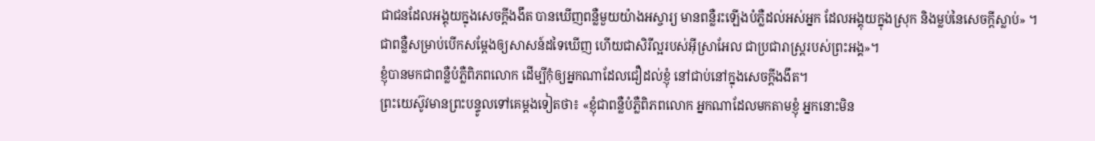ជាជនដែលអង្គុយក្នុងសេចក្តីងងឹត បានឃើញពន្លឺមួយយ៉ាងអស្ចារ្យ មានពន្លឺរះឡើងបំភ្លឺដល់អស់អ្នក ដែលអង្គុយក្នុងស្រុក និងម្លប់នៃសេចក្តីស្លាប់» ។
ជាពន្លឺសម្រាប់បើកសម្តែងឲ្យសាសន៍ដទៃឃើញ ហើយជាសិរីល្អរបស់អ៊ីស្រាអែល ជាប្រជារាស្ត្ររបស់ព្រះអង្គ»។
ខ្ញុំបានមកជាពន្លឺបំភ្លឺពិភពលោក ដើម្បីកុំឲ្យអ្នកណាដែលជឿដល់ខ្ញុំ នៅជាប់នៅក្នុងសេចក្តីងងឹត។
ព្រះយេស៊ូវមានព្រះបន្ទូលទៅគេម្តងទៀតថា៖ «ខ្ញុំជាពន្លឺបំភ្លឺពិភពលោក អ្នកណាដែលមកតាមខ្ញុំ អ្នកនោះមិន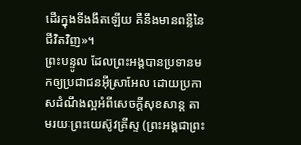ដើរក្នុងទីងងឹតឡើយ គឺនឹងមានពន្លឺនៃជីវិតវិញ»។
ព្រះបន្ទូល ដែលព្រះអង្គបានប្រទានមកឲ្យប្រជាជនអ៊ីស្រាអែល ដោយប្រកាសដំណឹងល្អអំពីសេចក្តីសុខសាន្ត តាមរយៈព្រះយេស៊ូវគ្រីស្ទ (ព្រះអង្គជាព្រះ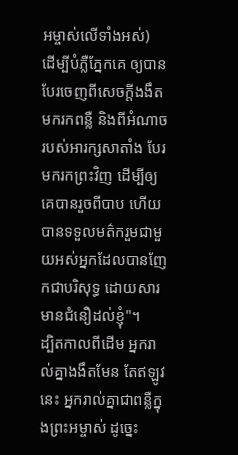អម្ចាស់លើទាំងអស់)
ដើម្បីបំភ្លឺភ្នែកគេ ឲ្យបានបែរចេញពីសេចក្តីងងឹត មករកពន្លឺ និងពីអំណាចរបស់អារក្សសាតាំង បែរមករកព្រះវិញ ដើម្បីឲ្យគេបានរួចពីបាប ហើយបានទទួលមត៌ករួមជាមួយអស់អ្នកដែលបានញែកជាបរិសុទ្ធ ដោយសារមានជំនឿដល់ខ្ញុំ"។
ដ្បិតកាលពីដើម អ្នករាល់គ្នាងងឹតមែន តែឥឡូវនេះ អ្នករាល់គ្នាជាពន្លឺក្នុងព្រះអម្ចាស់ ដូច្នេះ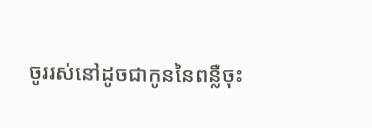ចូររស់នៅដូចជាកូននៃពន្លឺចុះ